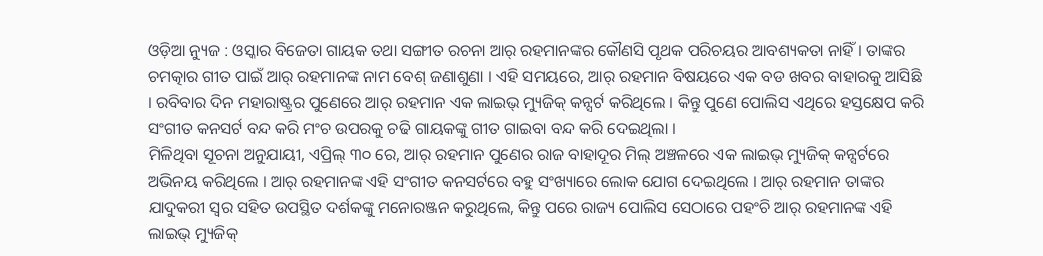ଓଡ଼ିଆ ନ୍ୟୁଜ : ଓସ୍କାର ବିଜେତା ଗାୟକ ତଥା ସଙ୍ଗୀତ ରଚନା ଆର୍ ରହମାନଙ୍କର କୌଣସି ପୃଥକ ପରିଚୟର ଆବଶ୍ୟକତା ନାହିଁ । ତାଙ୍କର ଚମତ୍କାର ଗୀତ ପାଇଁ ଆର୍ ରହମାନଙ୍କ ନାମ ବେଶ୍ ଜଣାଶୁଣା । ଏହି ସମୟରେ, ଆର୍ ରହମାନ ବିଷୟରେ ଏକ ବଡ ଖବର ବାହାରକୁ ଆସିଛି । ରବିବାର ଦିନ ମହାରାଷ୍ଟ୍ରର ପୁଣେରେ ଆର୍ ରହମାନ ଏକ ଲାଇଭ୍ ମ୍ୟୁଜିକ୍ କନ୍ସର୍ଟ କରିଥିଲେ । କିନ୍ତୁ ପୁଣେ ପୋଲିସ ଏଥିରେ ହସ୍ତକ୍ଷେପ କରି ସଂଗୀତ କନସର୍ଟ ବନ୍ଦ କରି ମଂଚ ଉପରକୁ ଚଢି ଗାୟକଙ୍କୁ ଗୀତ ଗାଇବା ବନ୍ଦ କରି ଦେଇଥିଲା ।
ମିଳିଥିବା ସୂଚନା ଅନୁଯାୟୀ, ଏପ୍ରିଲ୍ ୩୦ ରେ, ଆର୍ ରହମାନ ପୁଣେର ରାଜ ବାହାଦୂର ମିଲ୍ ଅଞ୍ଚଳରେ ଏକ ଲାଇଭ୍ ମ୍ୟୁଜିକ୍ କନ୍ସର୍ଟରେ ଅଭିନୟ କରିଥିଲେ । ଆର୍ ରହମାନଙ୍କ ଏହି ସଂଗୀତ କନସର୍ଟରେ ବହୁ ସଂଖ୍ୟାରେ ଲୋକ ଯୋଗ ଦେଇଥିଲେ । ଆର୍ ରହମାନ ତାଙ୍କର ଯାଦୁକରୀ ସ୍ୱର ସହିତ ଉପସ୍ଥିତ ଦର୍ଶକଙ୍କୁ ମନୋରଞ୍ଜନ କରୁଥିଲେ, କିନ୍ତୁ ପରେ ରାଜ୍ୟ ପୋଲିସ ସେଠାରେ ପହଂଚି ଆର୍ ରହମାନଙ୍କ ଏହି ଲାଇଭ୍ ମ୍ୟୁଜିକ୍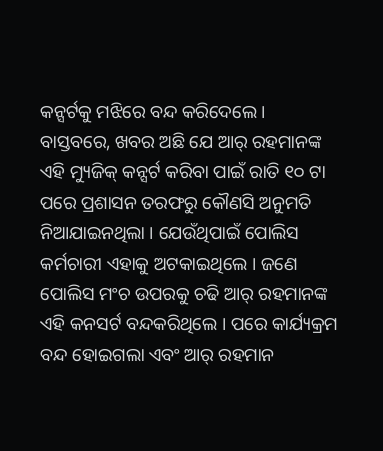କନ୍ସର୍ଟକୁ ମଝିରେ ବନ୍ଦ କରିଦେଲେ ।
ବାସ୍ତବରେ, ଖବର ଅଛି ଯେ ଆର୍ ରହମାନଙ୍କ ଏହି ମ୍ୟୁଜିକ୍ କନ୍ସର୍ଟ କରିବା ପାଇଁ ରାତି ୧୦ ଟା ପରେ ପ୍ରଶାସନ ତରଫରୁ କୌଣସି ଅନୁମତି ନିଆଯାଇନଥିଲା । ଯେଉଁଥିପାଇଁ ପୋଲିସ କର୍ମଚାରୀ ଏହାକୁ ଅଟକାଇଥିଲେ । ଜଣେ ପୋଲିସ ମଂଚ ଉପରକୁ ଚଢି ଆର୍ ରହମାନଙ୍କ ଏହି କନସର୍ଟ ବନ୍ଦକରିଥିଲେ । ପରେ କାର୍ଯ୍ୟକ୍ରମ ବନ୍ଦ ହୋଇଗଲା ଏବଂ ଆର୍ ରହମାନ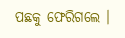ପଛକୁ ଫେରିଗଲେ ।